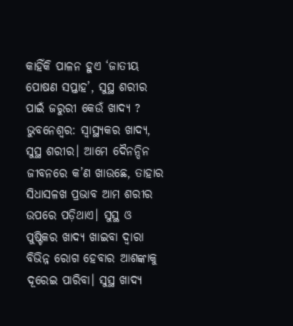କାହିଁକି ପାଳନ ହୁଏ ‘ଜାତୀୟ ପୋଷଣ ସପ୍ତାହ’, ସୁସ୍ଥ ଶରୀର ପାଇଁ ଜରୁରୀ କେଉଁ ଖାଦ୍ୟ ?
ଭୁବନେଶ୍ଵର: ସ୍ୱାସ୍ଥ୍ୟକର ଖାଦ୍ୟ, ସୁସ୍ଥ ଶରୀର। ଆମେ ଦୈନନ୍ଦିନ ଜୀବନରେ କ’ଣ ଖାଉଛେ, ତାହାର ସିଧାସଳଖ ପ୍ରଭାବ ଆମ ଶରୀର ଉପରେ ପଡ଼ିଥାଏ। ସୁସ୍ଥ ଓ ପୁଷ୍ଟିକର ଖାଦ୍ୟ ଖାଇବା ଦ୍ୱାରା ବିଭିନ୍ନ ରୋଗ ହେବାର ଆଶଙ୍କାକୁ ଦୂରେଇ ପାରିବା। ସୁସ୍ଥ ଖାଦ୍ୟ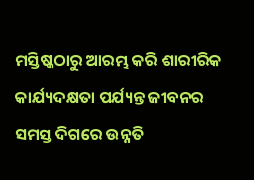ମସ୍ତିଷ୍କଠାରୁ ଆରମ୍ଭ କରି ଶାରୀରିକ କାର୍ଯ୍ୟଦକ୍ଷତା ପର୍ଯ୍ୟନ୍ତ ଜୀବନର ସମସ୍ତ ଦିଗରେ ଉନ୍ନତି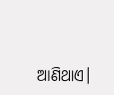ଆଣିଥାଏ।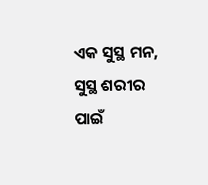ଏକ ସୁସ୍ଥ ମନ, ସୁସ୍ଥ ଶରୀର ପାଇଁ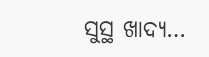ସୁସ୍ଥ ଖାଦ୍ୟ…